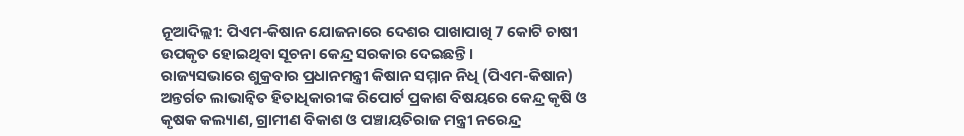ନୂଆଦିଲ୍ଲୀ: ପିଏମ-କିଷାନ ଯୋଜନାରେ ଦେଶର ପାଖାପାଖି 7 କୋଟି ଚାଷୀ ଉପକୃତ ହୋଇଥିବା ସୂଚନା କେନ୍ଦ୍ର ସରକାର ଦେଇଛନ୍ତି ।
ରାଜ୍ୟସଭାରେ ଶୁକ୍ରବାର ପ୍ରଧାନମନ୍ତ୍ରୀ କିଷାନ ସମ୍ମାନ ନିଧି (ପିଏମ-କିଷାନ) ଅନ୍ତର୍ଗତ ଲାଭାନ୍ବିତ ହିତାଧିକାରୀଙ୍କ ରିପୋର୍ଟ ପ୍ରକାଶ ବିଷୟରେ କେନ୍ଦ୍ର କୃଷି ଓ କୃଷକ କଲ୍ୟାଣ, ଗ୍ରାମୀଣ ବିକାଶ ଓ ପଞ୍ଚାୟତିରାଜ ମନ୍ତ୍ରୀ ନରେନ୍ଦ୍ର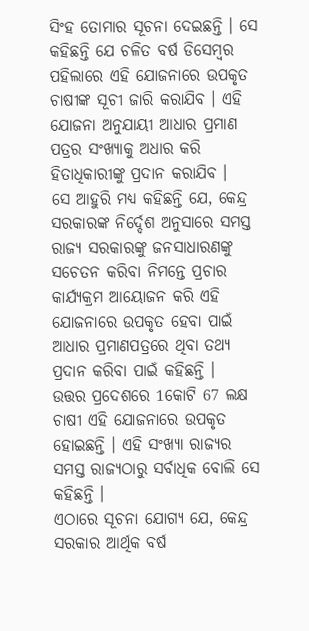ସିଂହ ତୋମାର ସୂଚନା ଦେଇଛନ୍ତି । ସେ କହିଛନ୍ତି ଯେ ଚଳିତ ବର୍ଷ ଡିସେମ୍ବର ପହିଲାରେ ଏହି ଯୋଜନାରେ ଉପକୃତ ଚାଷୀଙ୍କ ସୂଚୀ ଜାରି କରାଯିବ । ଏହି ଯୋଜନା ଅନୁଯାୟୀ ଆଧାର ପ୍ରମାଣ ପତ୍ରର ସଂଖ୍ୟାକୁ ଅଧାର କରି ହିତାଧିକାରୀଙ୍କୁ ପ୍ରଦାନ କରାଯିବ ।
ସେ ଆହୁରି ମଧ୍ୟ କହିଛନ୍ତି ଯେ, କେନ୍ଦ୍ର ସରକାରଙ୍କ ନିର୍ଦ୍ଦେଶ ଅନୁସାରେ ସମସ୍ତ ରାଜ୍ୟ ସରକାରଙ୍କୁ ଜନସାଧାରଣଙ୍କୁ ସଚେତନ କରିବା ନିମନ୍ତେ ପ୍ରଚାର କାର୍ଯ୍ୟକ୍ରମ ଆୟୋଜନ କରି ଏହି ଯୋଜନାରେ ଉପକୃତ ହେବା ପାଇଁ ଆଧାର ପ୍ରମାଣପତ୍ରରେ ଥିବା ତଥ୍ୟ ପ୍ରଦାନ କରିବା ପାଇଁ କହିଛନ୍ତି ।
ଉତ୍ତର ପ୍ରଦେଶରେ 1କୋଟି 67 ଲକ୍ଷ ଚାଷୀ ଏହି ଯୋଜନାରେ ଉପକୃତ ହୋଇଛନ୍ତି । ଏହି ସଂଖ୍ୟା ରାଜ୍ୟର ସମସ୍ତ ରାଜ୍ୟଠାରୁ ସର୍ବାଧିକ ବୋଲି ସେ କହିଛନ୍ତି ।
ଏଠାରେ ସୂଚନା ଯୋଗ୍ୟ ଯେ, କେନ୍ଦ୍ର ସରକାର ଆର୍ଥିକ ବର୍ଷ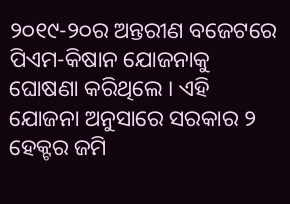୨୦୧୯-୨୦ର ଅନ୍ତରୀଣ ବଜେଟରେ ପିଏମ-କିଷାନ ଯୋଜନାକୁ ଘୋଷଣା କରିଥିଲେ । ଏହି ଯୋଜନା ଅନୁସାରେ ସରକାର ୨ ହେକ୍ଟର ଜମି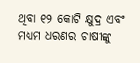ଥିବା ୧୨ କୋଟି କ୍ଷୁଦ୍ର ଏବଂ ମଧ୍ୟମ ଧରଣର ଚାଷୀଙ୍କୁ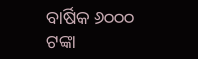ବାର୍ଷିକ ୬୦୦୦ ଟଙ୍କା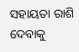ସହାୟତା ରାଶି ଦେବାକୁ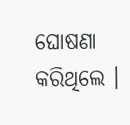ଘୋଷଣା କରିଥିଲେ ।